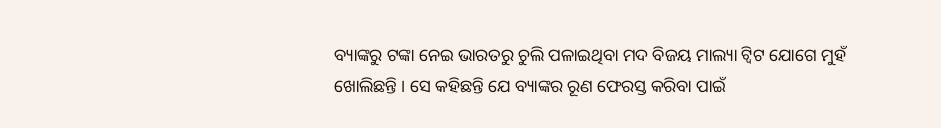ବ୍ୟାଙ୍କରୁ ଟଙ୍କା ନେଇ ଭାରତରୁ ଚୁଲି ପଳାଇଥିବା ମଦ ବିଜୟ ମାଲ୍ୟା ଟ୍ୱିଟ ଯୋଗେ ମୁହଁ ଖୋଲିଛନ୍ତି । ସେ କହିଛନ୍ତି ଯେ ବ୍ୟାଙ୍କର ରୂଣ ଫେରସ୍ତ କରିବା ପାଇଁ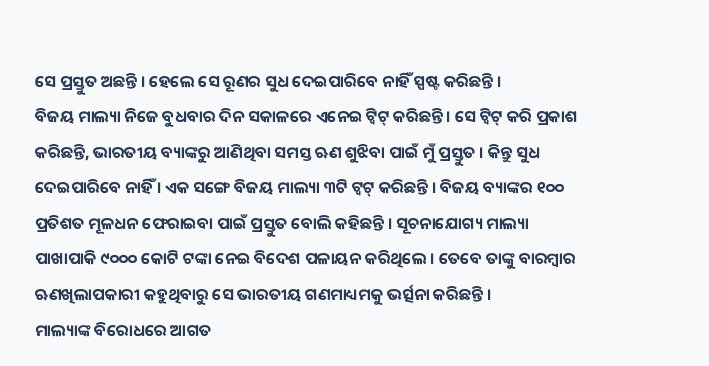ସେ ପ୍ରସ୍ତୁତ ଅଛନ୍ତି । ହେଲେ ସେ ରୂଣର ସୁଧ ଦେଇପାରିବେ ନାହିଁ ସ୍ପଷ୍ଟ କରିଛନ୍ତି ।
ବିଜୟ ମାଲ୍ୟା ନିଜେ ବୁଧବାର ଦିନ ସକାଳରେ ଏନେଇ ଟ୍ୱିଟ୍ କରିଛନ୍ତି । ସେ ଟ୍ୱିଟ୍ କରି ପ୍ରକାଶ କରିଛନ୍ତି, ଭାରତୀୟ ବ୍ୟାଙ୍କରୁ ଆଣିଥିବା ସମସ୍ତ ଋଣ ଶୁଝିବା ପାଇଁ ମୁଁ ପ୍ରସ୍ତୁତ । କିନ୍ତୁ ସୁଧ ଦେଇପାରିବେ ନାହିଁ । ଏକ ସଙ୍ଗେ ବିଜୟ ମାଲ୍ୟା ୩ଟି ଟ୍ୱଟ୍ କରିଛନ୍ତି । ବିଜୟ ବ୍ୟାଙ୍କର ୧୦୦ ପ୍ରତିଶତ ମୂଳଧନ ଫେରାଇବା ପାଇଁ ପ୍ରସ୍ତୁତ ବୋଲି କହିଛନ୍ତି । ସୂଚନାଯୋଗ୍ୟ ମାଲ୍ୟା ପାଖାପାକି ୯୦୦୦ କୋଟି ଟଙ୍କା ନେଇ ବିଦେଶ ପଳାୟନ କରିଥିଲେ । ତେବେ ତାଙ୍କୁ ବାରମ୍ବାର ଋଣଖିଲାପକାରୀ କହୁଥିବାରୁ ସେ ଭାରତୀୟ ଗଣମାଧ୍ୟମକୁ ଭର୍ତ୍ସନା କରିଛନ୍ତି ।
ମାଲ୍ୟାଙ୍କ ବିରୋଧରେ ଆଗତ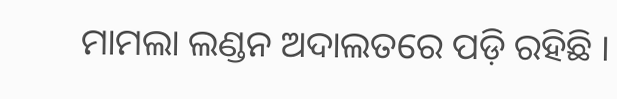ମାମଲା ଲଣ୍ଡନ ଅଦାଲତରେ ପଡ଼ି ରହିଛି ।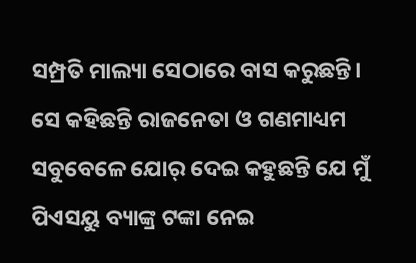ସମ୍ପ୍ରତି ମାଲ୍ୟା ସେଠାରେ ବାସ କରୁଛନ୍ତି। ସେ କହିଛନ୍ତି ରାଜନେତା ଓ ଗଣମାଧ୍ୟମ ସବୁବେଳେ ଯୋର୍ ଦେଇ କହୁଛନ୍ତି ଯେ ମୁଁ ପିଏସୟୁ ବ୍ୟାଙ୍କ୍ର ଟଙ୍କା ନେଇ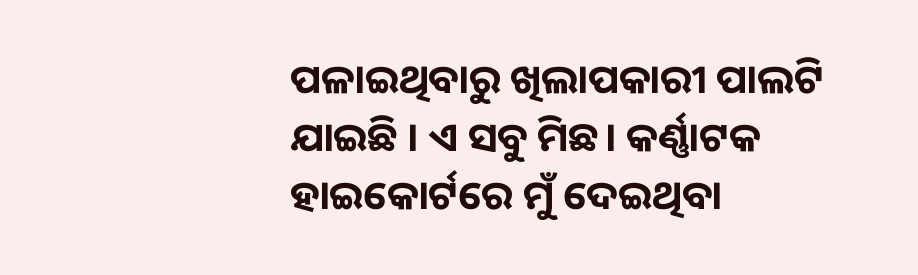ପଳାଇଥିବାରୁ ଖିଲାପକାରୀ ପାଲଟି ଯାଇଛି । ଏ ସବୁ ମିଛ। କର୍ଣ୍ଣାଟକ ହାଇକୋର୍ଟରେ ମୁଁ ଦେଇଥିବା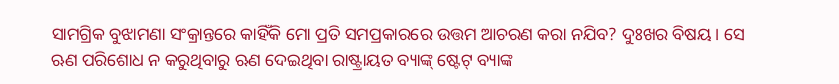ସାମଗ୍ରିକ ବୁଝାମଣା ସଂକ୍ରାନ୍ତରେ କାହିଁକି ମୋ ପ୍ରତି ସମପ୍ରକାରରେ ଉତ୍ତମ ଆଚରଣ କରା ନଯିବ? ଦୁଃଖର ବିଷୟ। ସେ ଋଣ ପରିଶୋଧ ନ କରୁଥିବାରୁ ଋଣ ଦେଇଥିବା ରାଷ୍ଟ୍ରାୟତ ବ୍ୟାଙ୍କ୍ ଷ୍ଟେଟ୍ ବ୍ୟାଙ୍କ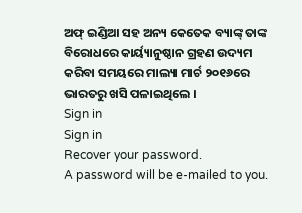ଅଫ୍ ଇଣ୍ଡିଆ ସହ ଅନ୍ୟ କେତେକ ବ୍ୟାଙ୍କ୍ ତାଙ୍କ ବିରୋଧରେ କାର୍ୟ୍ୟାନୁଷ୍ଠାନ ଗ୍ରହଣ ଉଦ୍ୟମ କରିବା ସମୟରେ ମାଲ୍ୟା ମାର୍ଚ ୨୦୧୬ରେ ଭାରତରୁ ଖସି ପଳାଇଥିଲେ ।
Sign in
Sign in
Recover your password.
A password will be e-mailed to you.